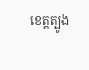ខេត្តត្បូង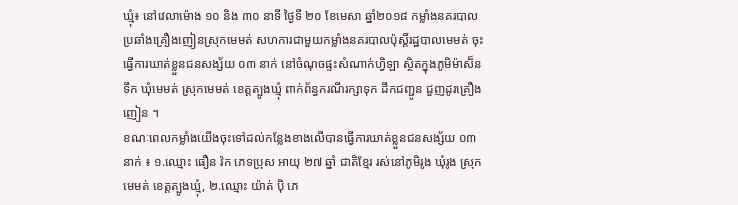ឃ្មុំ៖ នៅវេលាម៉ោង ១០ និង ៣០ នាទី ថ្ងៃទី ២០ ខែមេសា ឆ្នាំ២០១៨ កម្លាំងនគរបាលប្រឆាំងគ្រឿងញៀនស្រុកមេមត់ សហការជាមួយកម្លាំងនគរបាលប៉ុស្តិ៍រដ្ឋបាលមេមត់ ចុះធ្វើការឃាត់ខ្លួនជនសង្ស័យ ០៣ នាក់ នៅចំណុចផ្ទះសំណាក់ហ្វិឡា ស្ថិតក្នុងភូមិម៉ាស៊៏នទឹក ឃុំមេមត់ ស្រុកមេមត់ ខេត្តត្បូងឃ្មុំ ពាក់ព័ន្ធករណីរក្សាទុក ដឹកជញ្ជូន ជួញដូរគ្រឿងញៀន ។
ខណៈពេលកម្លាំងយើងចុះទៅដល់កន្លែងខាងលើបានធ្វើការឃាត់ខ្លួនជនសង្ស័យ ០៣ នាក់ ៖ ១.ឈ្មោះ ធឿន វ៉ក ភេទប្រុស អាយុ ២៧ ឆ្នាំ ជាតិខ្មែរ រស់នៅភូមិរូង ឃុំរូង ស្រុកមេមត់ ខេត្តត្បូងឃ្មុំ, ២.ឈ្មោះ យ៉ាត់ ប៉ិ ភេ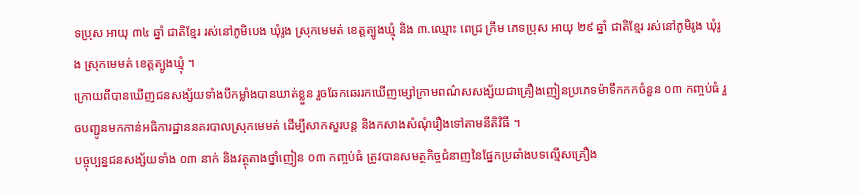ទប្រុស អាយុ ៣៤ ឆ្នាំ ជាតិខ្មែរ រស់នៅភូមិបេង ឃុំរូង ស្រុកមេមត់ ខេត្តត្បូងឃ្មុំ និង ៣.ឈ្មោះ ពេជ្រ ក្រឹម ភេទប្រុស អាយុ ២៩ ឆ្នាំ ជាតិខ្មែរ រស់នៅភូមិរូង ឃុំរូង ស្រុកមេមត់ ខេត្តត្បូងឃ្មុំ ។
ក្រោយពីបានឃើញជនសង្ស័យទាំងបីកម្លាំងបានឃាត់ខ្លួន រួចឆែកឆេររកឃើញម្សៅក្រាមពណ៌សសង្ស័យជាគ្រឿងញៀនប្រភេទម៉ាទឹកកកចំនួន ០៣ កញ្ចប់ធំ រួចបញ្ជូនមកកាន់អធិការដ្ឋាននគរបាលស្រុកមេមត់ ដើម្បីសាកសួរបន្ត និងកសាងសំណុំរឿងទៅតាមនីតិវិធី ។
បច្ចុប្បន្នជនសង្ស័យទាំង ០៣ នាក់ និងវត្ថុតាងថ្នាំញៀន ០៣ កញ្ចប់ធំ ត្រូវបានសមត្ថកិច្ចជំនាញនៃផ្នែកប្រឆាំងបទល្មើសគ្រឿង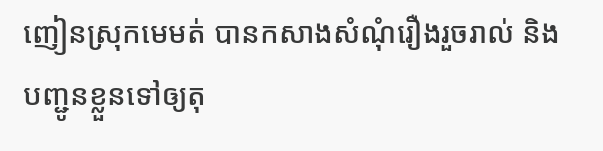ញៀនស្រុកមេមត់ បានកសាងសំណុំរឿងរួចរាល់ និងបញ្ជូនខ្លួនទៅឲ្យតុ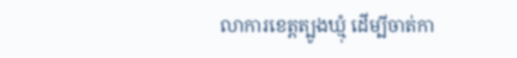លាការខេត្តត្បូងឃ្មុំ ដើម្បីចាត់កា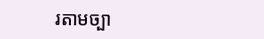រតាមច្បា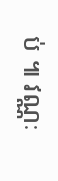ប់ ៕ វណ្ណៈ